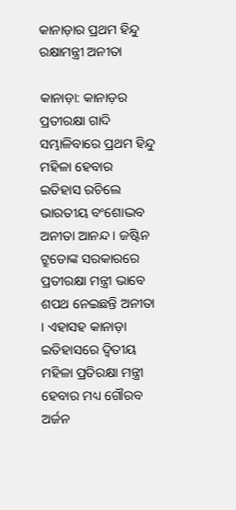କାନାଡ଼ାର ପ୍ରଥମ ହିନ୍ଦୁ ରକ୍ଷାମନ୍ତ୍ରୀ ଅନୀତା

କାନାଡ଼ା: କାନାଡ଼ର ପ୍ରତୀରକ୍ଷା ଗାଦି ସମ୍ଭାଳିବାରେ ପ୍ରଥମ ହିନ୍ଦୁ ମହିଳା ହେବାର ଇତିହାସ ରଚିଲେ ଭାରତୀୟ ବଂଶୋଦ୍ଭବ ଅନୀତା ଆନନ୍ଦ । ଜଷ୍ଟିନ ଟ୍ରୁଡୋଙ୍କ ସରକାରରେ ପ୍ରତୀରକ୍ଷା ମନ୍ତ୍ରୀ ଭାବେ ଶପଥ ନେଇଛନ୍ତି ଅନୀତା । ଏହାସହ କାନାଡ଼ା ଇତିହାସରେ ଦ୍ବିତୀୟ ମହିଳା ପ୍ରତିରକ୍ଷା ମନ୍ତ୍ରୀ ହେବାର ମଧ୍ୟ ଗୌରବ ଅର୍ଜନ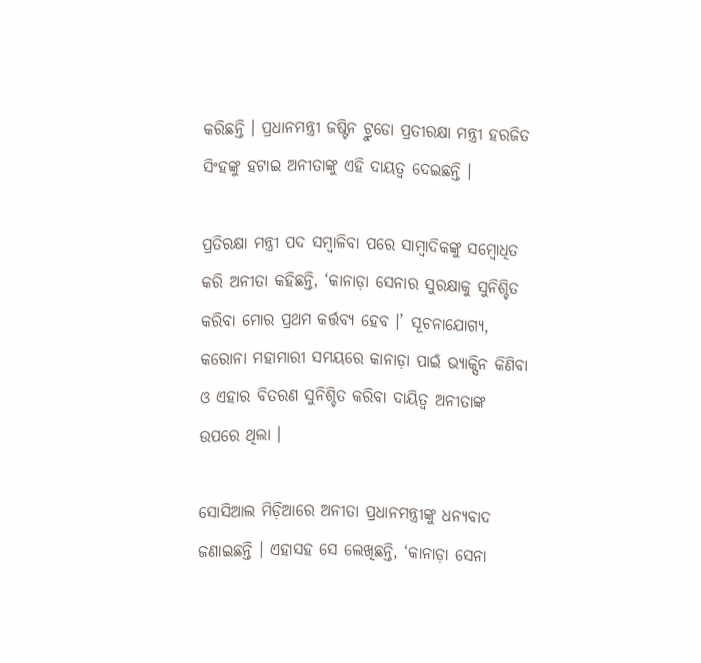କରିଛନ୍ତି । ପ୍ରଧାନମନ୍ତ୍ରୀ ଜଷ୍ଟିନ ଟ୍ରୁଡୋ ପ୍ରତୀରକ୍ଷା ମନ୍ତ୍ରୀ ହରଜିତ ସିଂହଙ୍କୁ ହଟାଇ ଅନୀତାଙ୍କୁ ଏହି ଦାୟତ୍ବ ଦେଇଛନ୍ତି ।

ପ୍ରତିରକ୍ଷା ମନ୍ତ୍ରୀ ପଦ ସମ୍ବାଳିବା ପରେ ସାମ୍ବାଦିକଙ୍କୁ ସମ୍ବୋଧିତ କରି ଅନୀତା କହିଛନ୍ତି, ‘କାନାଡ଼ା ସେନାର ସୁରକ୍ଷାକୁ ସୁନିଶ୍ଚିତ କରିବା ମୋର ପ୍ରଥମ କର୍ତ୍ତବ୍ୟ ହେବ ।’ ସୂଚନାଯୋଗ୍ୟ, କରୋନା ମହାମାରୀ ସମୟରେ କାନାଡ଼ା ପାଇଁ ଭ୍ୟାକ୍ସିନ କିଣିବା ଓ ଏହାର ବିତରଣ ସୁନିଶ୍ଚିତ କରିବା ଦାୟିତ୍ବ ଅନୀତାଙ୍କ ଉପରେ ଥିଲା ।

ସୋସିଆଲ ମିଡ଼ିଆରେ ଅନୀତା ପ୍ରଧାନମନ୍ତ୍ରୀଙ୍କୁ ଧନ୍ୟବାଦ ଜଣାଇଛନ୍ତି । ଏହାସହ ସେ ଲେଖିଛନ୍ତି, ‘କାନାଡ଼ା ସେନା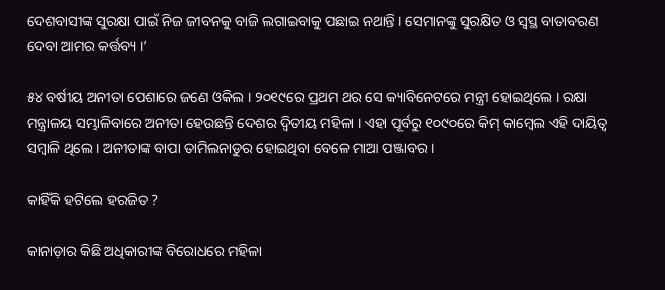ଦେଶବାସୀଙ୍କ ସୁରକ୍ଷା ପାଇଁ ନିଜ ଜୀବନକୁ ବାଜି ଲଗାଇବାକୁ ପଛାଇ ନଥାନ୍ତି । ସେମାନଙ୍କୁ ସୁରକ୍ଷିତ ଓ ସ୍ବସ୍ଥ ବାତାବରଣ ଦେବା ଆମର କର୍ତ୍ତବ୍ୟ ।’

୫୪ ବର୍ଷୀୟ ଅନୀତା ପେଶାରେ ଜଣେ ଓକିଲ । ୨୦୧୯ରେ ପ୍ରଥମ ଥର ସେ କ୍ୟାବିନେଟରେ ମନ୍ତ୍ରୀ ହୋଇଥିଲେ । ରକ୍ଷା ମନ୍ତ୍ରାଳୟ ସମ୍ଭାଳିବାରେ ଅନୀତା ହେଉଛନ୍ତି ଦେଶର ଦ୍ବିତୀୟ ମହିଳା । ଏହା ପୂର୍ବରୁ ୧୦୯୦ରେ କିମ୍ କାମ୍ବେଲ ଏହି ଦାୟିତ୍ବ ସମ୍ବାଳି ଥିଲେ । ଅନୀତାଙ୍କ ବାପା ତାମିଲନାଡୁର ହୋଇଥିବା ବେଳେ ମାଆ ପଞ୍ଜାବର ।

କାହିଁକି ହଟିଲେ ହରଜିତ ?

କାନାଡ଼ାର କିଛି ଅଧିକାରୀଙ୍କ ବିରୋଧରେ ମହିଳା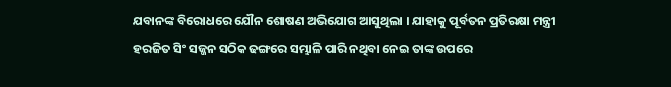ଯବାନଙ୍କ ବିରୋଧରେ ଯୌନ ଶୋଷଣ ଅଭିଯୋଗ ଆସୁଥିଲା । ଯାହାକୁ ପୂର୍ବତନ ପ୍ରତିରକ୍ଷା ମନ୍ତ୍ରୀ ହରଜିତ ସିଂ ସଜ୍ଜନ ସଠିକ ଢଙ୍ଗରେ ସମ୍ଭାଳି ପାରି ନଥିବା ନେଇ ତାଙ୍କ ଉପରେ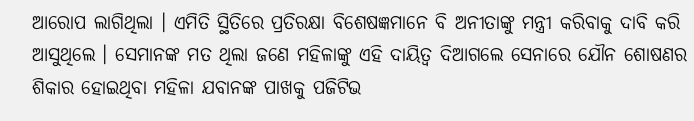ଆରୋପ ଲାଗିଥିଲା । ଏମିତି ସ୍ଥିତିରେ ପ୍ରତିରକ୍ଷା ବିଶେଷଜ୍ଞମାନେ ବି ଅନୀତାଙ୍କୁ ମନ୍ତ୍ରୀ କରିବାକୁ ଦାବି କରି ଆସୁଥିଲେ । ସେମାନଙ୍କ ମତ ଥିଲା ଜଣେ ମହିଳାଙ୍କୁ ଏହି ଦାୟିତ୍ବ ଦିଆଗଲେ ସେନାରେ ଯୌନ ଶୋଷଣର ଶିକାର ହୋଇଥିବା ମହିଳା ଯବାନଙ୍କ ପାଖକୁ ପଜିଟିଭ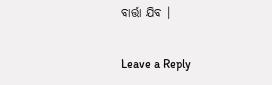ବାର୍ତ୍ତା ଯିବ ।

Leave a Reply